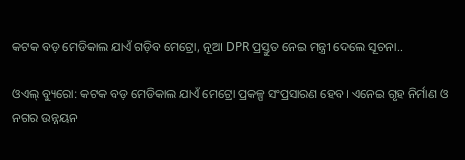କଟକ ବଡ଼ ମେଡିକାଲ ଯାଏଁ ଗଡ଼ିବ ମେଟ୍ରୋ, ନୂଆ DPR ପ୍ରସ୍ତୁତ ନେଇ ମନ୍ତ୍ରୀ ଦେଲେ ସୂଚନା..

ଓଏଲ୍ ବ୍ୟୁରୋ: କଟକ ବଡ଼ ମେଡିକାଲ ଯାଏଁ ମେଟ୍ରୋ ପ୍ରକଳ୍ପ ସଂପ୍ରସାରଣ ହେବ। ଏନେଇ ଗୃହ ନିର୍ମାଣ ଓ ନଗର ଉନ୍ନୟନ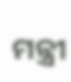ମନ୍ତ୍ରୀ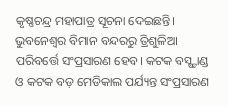କୃଷ୍ଣଚନ୍ଦ୍ର ମହାପାତ୍ର ସୂଚନା ଦେଇଛନ୍ତି। ଭୁବନେଶ୍ବର ବିମାନ ବନ୍ଦରରୁ ତ୍ରିଶୁଳିଆ ପରିବର୍ତ୍ତେ ସଂପ୍ରସାରଣ ହେବ। କଟକ ବସ୍ଷ୍ଟାଣ୍ଡ ଓ କଟକ ବଡ଼ ମେଡିକାଲ ପର୍ଯ୍ୟନ୍ତ ସଂପ୍ରସାରଣ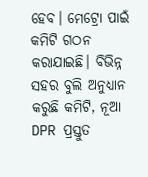ହେବ। ମେଟ୍ରୋ ପାଇଁ କମିଟି ଗଠନ କରାଯାଇଛି। ବିଭିନ୍ନ ସହର ବୁଲି ଅନୁଧ୍ୟାନ କରୁଛି କମିଟି, ନୂଆ DPR ପ୍ରସ୍ତୁତ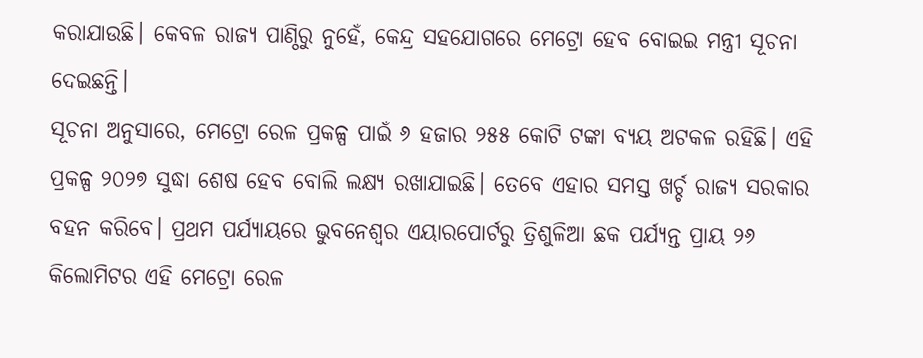କରାଯାଉଛି। କେବଳ ରାଜ୍ୟ ପାଣ୍ଠିରୁ ନୁହେଁ, କେନ୍ଦ୍ର ସହଯୋଗରେ ମେଟ୍ରୋ ହେବ ବୋଇଇ ମନ୍ତ୍ରୀ ସୂଚନା ଦେଇଛନ୍ତି।
ସୂଚନା ଅନୁସାରେ, ମେଟ୍ରୋ ରେଳ ପ୍ରକଳ୍ପ ପାଇଁ ୬ ହଜାର ୨୫୫ କୋଟି ଟଙ୍କା ବ୍ୟୟ ଅଟକଳ ରହିଛି। ଏହି ପ୍ରକଳ୍ପ ୨୦୨୭ ସୁଦ୍ଧା ଶେଷ ହେବ ବୋଲି ଲକ୍ଷ୍ୟ ରଖାଯାଇଛି। ତେବେ ଏହାର ସମସ୍ତ ଖର୍ଚ୍ଚ ରାଜ୍ୟ ସରକାର ବହନ କରିବେ। ପ୍ରଥମ ପର୍ଯ୍ୟାୟରେ ଭୁବନେଶ୍ବର ଏୟାରପୋର୍ଟରୁ ତ୍ରିଶୁଳିଆ ଛକ ପର୍ଯ୍ୟନ୍ତ ପ୍ରାୟ ୨୬ କିଲୋମିଟର ଏହି ମେଟ୍ରୋ ରେଳ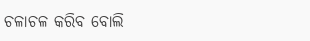ଚଳାଚଳ କରିବ ବୋଲି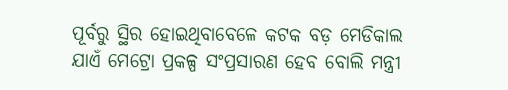ପୂର୍ବରୁ ସ୍ଥିର ହୋଇଥିବାବେଳେ କଟକ ବଡ଼ ମେଡିକାଲ ଯାଏଁ ମେଟ୍ରୋ ପ୍ରକଳ୍ପ ସଂପ୍ରସାରଣ ହେବ ବୋଲି ମନ୍ତ୍ରୀ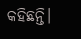କହିଛନ୍ତି।